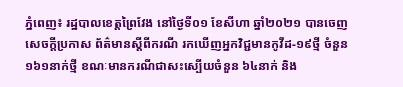ភ្នំពេញ៖ រដ្ឋបាលខេត្តព្រៃវែង នៅថ្ងៃទី០១ ខែសីហា ឆ្នាំ២០២១ បានចេញសេចក្ដីប្រកាស ព័ត៌មានស្ដីពីករណី រកឃើញអ្នកវិជ្ជមានកូវីដ-១៩ថ្មី ចំនួន ១៦១នាក់ថ្មី ខណៈមានករណីជាសះស្បើយចំនួន ៦៤នាក់ និង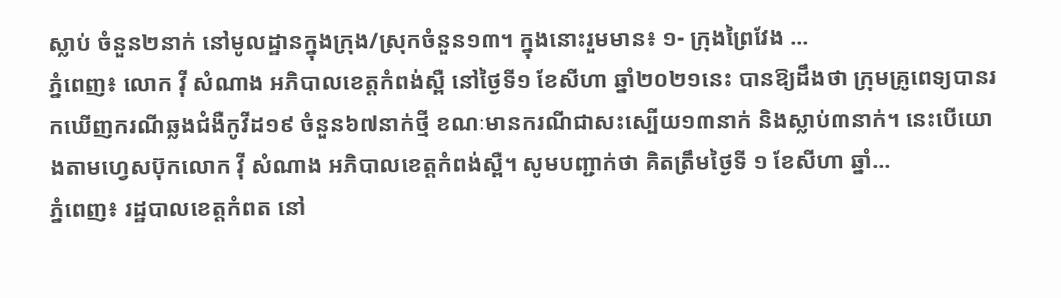ស្លាប់ ចំនួន២នាក់ នៅមូលដ្ឋានក្នុងក្រុង/ស្រុកចំនួន១៣។ ក្នុងនោះរួមមាន៖ ១- ក្រុងព្រៃវែង ...
ភ្នំពេញ៖ លោក វុី សំណាង អភិបាលខេត្តកំពង់ស្ពឺ នៅថ្ងៃទី១ ខែសីហា ឆ្នាំ២០២១នេះ បានឱ្យដឹងថា ក្រុមគ្រូពេទ្យបានរកឃើញករណីឆ្លងជំងឺកូវីដ១៩ ចំនួន៦៧នាក់ថ្មី ខណៈមានករណីជាសះស្បើយ១៣នាក់ និងស្លាប់៣នាក់។ នេះបើយោងតាមហ្វេសប៊ុកលោក វុី សំណាង អភិបាលខេត្តកំពង់ស្ពឺ។ សូមបញ្ជាក់ថា គិតត្រឹមថ្ងៃទី ១ ខែសីហា ឆ្នាំ...
ភ្នំពេញ៖ រដ្ឋបាលខេត្តកំពត នៅ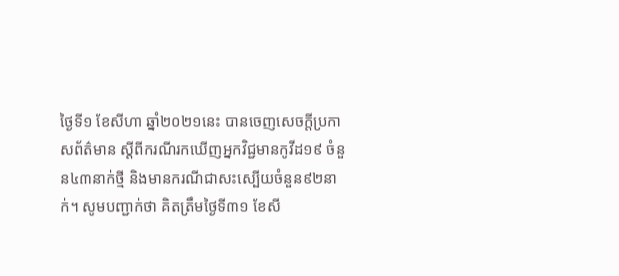ថ្ងៃទី១ ខែសីហា ឆ្នាំ២០២១នេះ បានចេញសេចក្ដីប្រកាសព័ត៌មាន ស្ដីពីករណីរកឃើញអ្នកវិជ្ជមានកូវីដ១៩ ចំនួន៤៣នាក់ថ្មី និងមានករណីជាសះស្បើយចំនួន៩២នាក់។ សូមបញ្ជាក់ថា គិតត្រឹមថ្ងៃទី៣១ ខែសី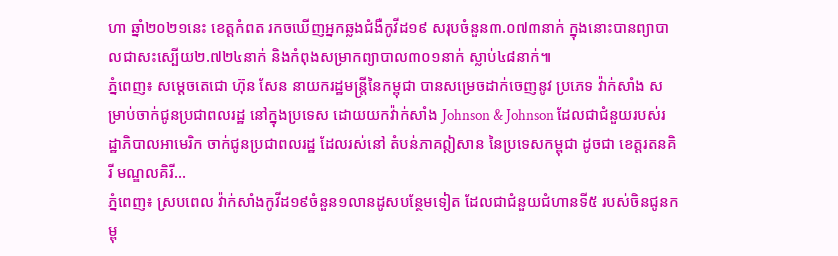ហា ឆ្នាំ២០២១នេះ ខេត្តកំពត រកចឃើញអ្នកឆ្លងជំងឺកូវីដ១៩ សរុបចំនួន៣.០៧៣នាក់ ក្នុងនោះបានព្យាបាលជាសះស្បើយ២.៧២៤នាក់ និងកំពុងសម្រាកព្យាបាល៣០១នាក់ ស្លាប់៤៨នាក់៕
ភ្នំពេញ៖ សម្ដេចតេជោ ហ៊ុន សែន នាយករដ្ឋមន្រ្តីនៃកម្ពុជា បានសម្រេចដាក់ចេញនូវ ប្រភេទ វ៉ាក់សាំង សម្រាប់ចាក់ជូនប្រជាពលរដ្ឋ នៅក្នុងប្រទេស ដោយយកវ៉ាក់សាំង Johnson & Johnson ដែលជាជំនួយរបស់រដ្ឋាភិបាលអាមេរិក ចាក់ជូនប្រជាពលរដ្ឋ ដែលរស់នៅ តំបន់ភាគឦសាន នៃប្រទេសកម្ពុជា ដូចជា ខេត្តរតនគិរី មណ្ឌលគិរី...
ភ្នំពេញ៖ ស្របពេល វ៉ាក់សាំងកូវីដ១៩ចំនួន១លានដូសបន្ថែមទៀត ដែលជាជំនួយជំហានទី៥ របស់ចិនជូនកម្ពុ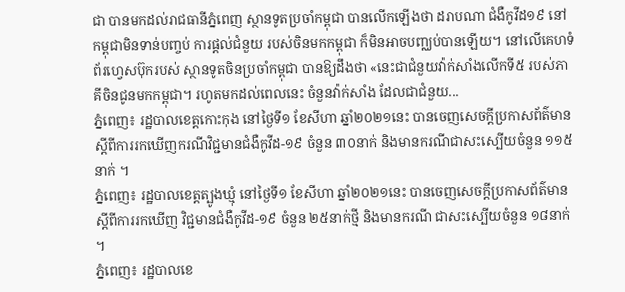ជា បានមកដល់រាជធានីភ្នំពេញ ស្ថានទូតប្រចាំកម្ពុជា បានលើកឡើងថា ដរាបណា ជំងឺកូវីដ១៩ នៅកម្ពុជាមិនទាន់បញ្ចប់ ការផ្តល់ជំនួយ របស់ចិនមកកម្ពុជា ក៏មិនអាចបញ្ឈប់បានឡើយ។ នៅលើគេហទំព័រហ្វេសប៊ុករបស់ ស្ថានទូតចិនប្រចាំកម្ពុជា បានឱ្យដឹងថា «នេះជាជំនួយវ៉ាក់សាំងលើកទី៥ របស់ភាគីចិនជូនមកកម្ពុជា។ រហូតមកដល់ពេលនេះ ចំនួនវ៉ាក់សាំង ដែលជាជំនួយ...
ភ្នំពេញ៖ រដ្ឋបាលខេត្តកោះកុង នៅថ្ងៃទី១ ខែសីហា ឆ្នាំ២០២១នេះ បានចេញសេចក្តីប្រកាសព័ត៌មាន ស្តីពីការរកឃើញករណីវិជ្ជមានជំងឺកូវីដ-១៩ ចំនួន ៣០នាក់ និងមានករណីជាសះស្បើយចំនួន ១១៥នាក់ ។
ភ្នំពេញ៖ រដ្ឋបាលខេត្តត្បូងឃ្មុំ នៅថ្ងៃទី១ ខែសីហា ឆ្នាំ២០២១នេះ បានចេញសេចក្ដីប្រកាសព័ត៌មាន ស្តីពីការរកឃើញ វិជ្ជមានជំងឺកូវីដ-១៩ ចំនួន ២៥នាក់ថ្មី និងមានករណី ជាសះស្បើយចំនួន ១៨នាក់ ។
ភ្នំពេញ៖ រដ្ឋបាលខេ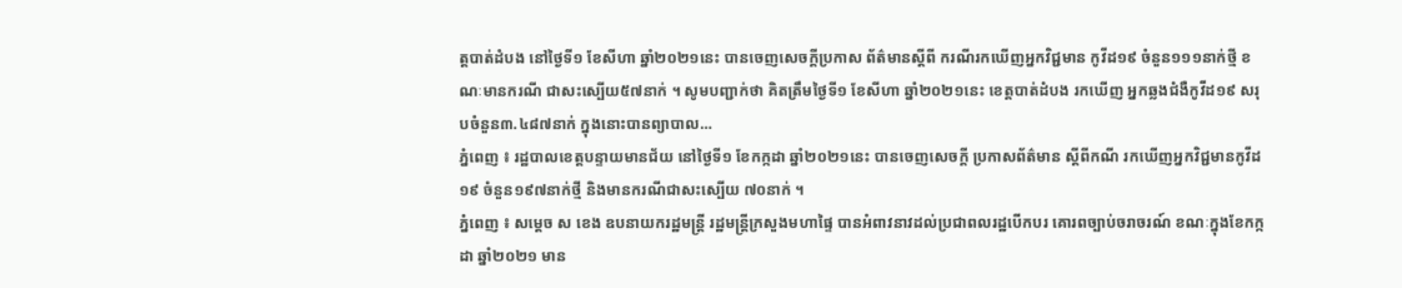ត្តបាត់ដំបង នៅថ្ងៃទី១ ខែសីហា ឆ្នាំ២០២១នេះ បានចេញសេចក្ដីប្រកាស ព័ត៌មានស្ដីពី ករណីរកឃើញអ្នកវិជ្ជមាន កូវីដ១៩ ចំនួន១១១នាក់ថ្មី ខណៈមានករណី ជាសះស្បើយ៥៧នាក់ ។ សូមបញ្ជាក់ថា គិតត្រឹមថ្ងៃទី១ ខែសីហា ឆ្នាំ២០២១នេះ ខេត្តបាត់ដំបង រកឃើញ អ្នកឆ្លងជំងឺកូវីដ១៩ សរុបចំនួន៣.៤៨៧នាក់ ក្នុងនោះបានព្យាបាល...
ភ្នំពេញ ៖ រដ្ឋបាលខេត្តបន្ទាយមានជ័យ នៅថ្ងៃទី១ ខែកក្កដា ឆ្នាំ២០២១នេះ បានចេញសេចក្តី ប្រកាសព័ត៌មាន ស្ដីពីកណី រកឃើញអ្នកវិជ្ជមានកូវីដ១៩ ចំនួន១៩៧នាក់ថ្មី និងមានករណីជាសះស្បើយ ៧០នាក់ ។
ភ្នំពេញ ៖ សម្ដេច ស ខេង ឧបនាយករដ្ឋមន្ដ្រី រដ្ឋមន្ដ្រីក្រសួងមហាផ្ទៃ បានអំពាវនាវដល់ប្រជាពលរដ្ឋបើកបរ គោរពច្បាប់ចរាចរណ៍ ខណៈក្នុងខែកក្កដា ឆ្នាំ២០២១ មាន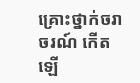គ្រោះថ្នាក់ចរាចរណ៍ កើតឡើ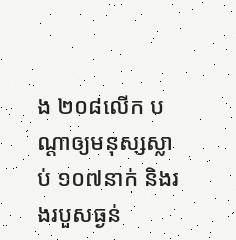ង ២០៨លើក បណ្តាឲ្យមនុស្សស្លាប់ ១០៧នាក់ និងរងរបួសធ្ងន់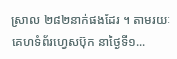ស្រាល ២៨២នាក់ផងដែរ ។ តាមរយៈគេហទំព័រហ្វេសប៊ុក នាថ្ងៃទី១...